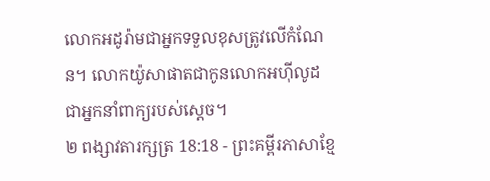លោកអដូរ៉ាមជាអ្នកទទួលខុសត្រូវលើកំណែន។ លោកយ៉ូសាផាតជាកូនលោកអហ៊ីលូដ ជាអ្នកនាំពាក្យរបស់ស្ដេច។
២ ពង្សាវតារក្សត្រ 18:18 - ព្រះគម្ពីរភាសាខ្មែ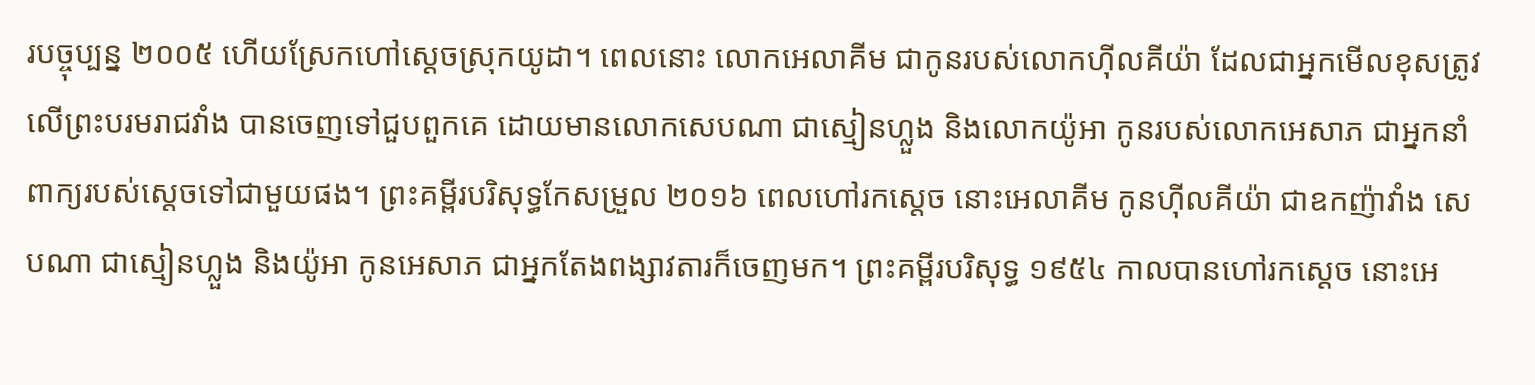របច្ចុប្បន្ន ២០០៥ ហើយស្រែកហៅស្ដេចស្រុកយូដា។ ពេលនោះ លោកអេលាគីម ជាកូនរបស់លោកហ៊ីលគីយ៉ា ដែលជាអ្នកមើលខុសត្រូវលើព្រះបរមរាជវាំង បានចេញទៅជួបពួកគេ ដោយមានលោកសេបណា ជាស្មៀនហ្លួង និងលោកយ៉ូអា កូនរបស់លោកអេសាភ ជាអ្នកនាំពាក្យរបស់ស្ដេចទៅជាមួយផង។ ព្រះគម្ពីរបរិសុទ្ធកែសម្រួល ២០១៦ ពេលហៅរកស្តេច នោះអេលាគីម កូនហ៊ីលគីយ៉ា ជាឧកញ៉ាវាំង សេបណា ជាស្មៀនហ្លួង និងយ៉ូអា កូនអេសាភ ជាអ្នកតែងពង្សាវតារក៏ចេញមក។ ព្រះគម្ពីរបរិសុទ្ធ ១៩៥៤ កាលបានហៅរកស្តេច នោះអេ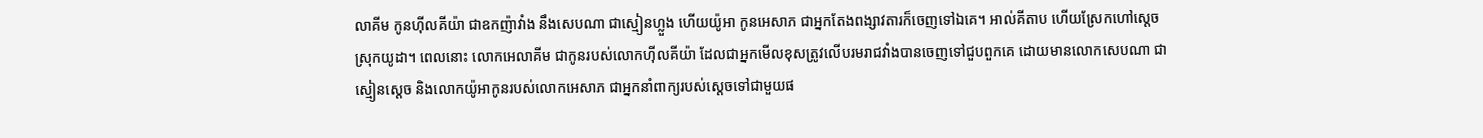លាគីម កូនហ៊ីលគីយ៉ា ជាឧកញ៉ាវាំង នឹងសេបណា ជាស្មៀនហ្លួង ហើយយ៉ូអា កូនអេសាភ ជាអ្នកតែងពង្សាវតារក៏ចេញទៅឯគេ។ អាល់គីតាប ហើយស្រែកហៅស្តេចស្រុកយូដា។ ពេលនោះ លោកអេលាគីម ជាកូនរបស់លោកហ៊ីលគីយ៉ា ដែលជាអ្នកមើលខុសត្រូវលើបរមរាជវាំងបានចេញទៅជួបពួកគេ ដោយមានលោកសេបណា ជាស្មៀនស្តេច និងលោកយ៉ូអាកូនរបស់លោកអេសាភ ជាអ្នកនាំពាក្យរបស់ស្តេចទៅជាមួយផ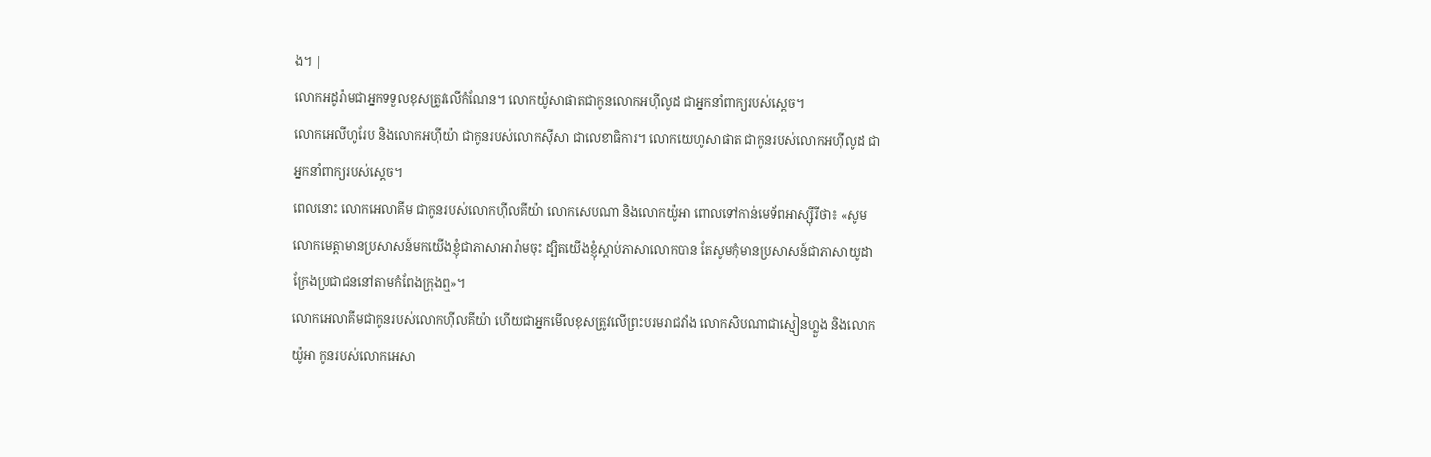ង។ |
លោកអដូរ៉ាមជាអ្នកទទួលខុសត្រូវលើកំណែន។ លោកយ៉ូសាផាតជាកូនលោកអហ៊ីលូដ ជាអ្នកនាំពាក្យរបស់ស្ដេច។
លោកអេលីហូរែប និងលោកអហ៊ីយ៉ា ជាកូនរបស់លោកស៊ីសា ជាលេខាធិការ។ លោកយេហូសាផាត ជាកូនរបស់លោកអហ៊ីលូដ ជាអ្នកនាំពាក្យរបស់ស្ដេច។
ពេលនោះ លោកអេលាគីម ជាកូនរបស់លោកហ៊ីលគីយ៉ា លោកសេបណា និងលោកយ៉ូអា ពោលទៅកាន់មេទ័ពអាស្ស៊ីរីថា៖ «សូមលោកមេត្តាមានប្រសាសន៍មកយើងខ្ញុំជាភាសាអារ៉ាមចុះ ដ្បិតយើងខ្ញុំស្ដាប់ភាសាលោកបាន តែសូមកុំមានប្រសាសន៍ជាភាសាយូដា ក្រែងប្រជាជននៅតាមកំពែងក្រុងឮ»។
លោកអេលាគីមជាកូនរបស់លោកហ៊ីលគីយ៉ា ហើយជាអ្នកមើលខុសត្រូវលើព្រះបរមរាជវាំង លោកសិបណាជាស្មៀនហ្លួង និងលោកយ៉ូអា កូនរបស់លោកអេសា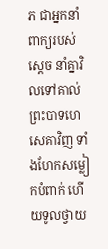ភ ជាអ្នកនាំពាក្យរបស់ស្ដេច នាំគ្នាវិលទៅគាល់ព្រះបាទហេសេគាវិញ ទាំងហែកសម្លៀកបំពាក់ ហើយទូលថ្វាយ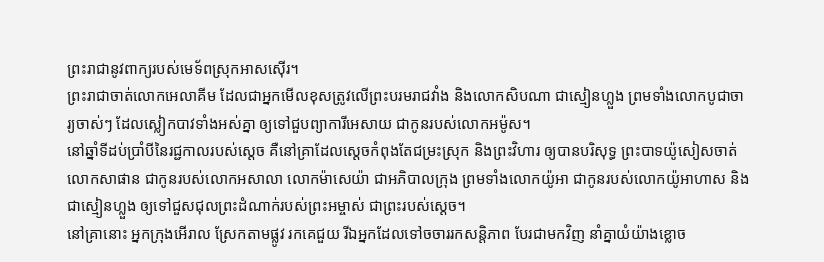ព្រះរាជានូវពាក្យរបស់មេទ័ពស្រុកអាសស៊ើរ។
ព្រះរាជាចាត់លោកអេលាគីម ដែលជាអ្នកមើលខុសត្រូវលើព្រះបរមរាជវាំង និងលោកសិបណា ជាស្មៀនហ្លួង ព្រមទាំងលោកបូជាចារ្យចាស់ៗ ដែលស្លៀកបាវទាំងអស់គ្នា ឲ្យទៅជួបព្យាការីអេសាយ ជាកូនរបស់លោកអម៉ូស។
នៅឆ្នាំទីដប់ប្រាំបីនៃរជ្ជកាលរបស់ស្ដេច គឺនៅគ្រាដែលស្ដេចកំពុងតែជម្រះស្រុក និងព្រះវិហារ ឲ្យបានបរិសុទ្ធ ព្រះបាទយ៉ូសៀសចាត់លោកសាផាន ជាកូនរបស់លោកអសាលា លោកម៉ាសេយ៉ា ជាអភិបាលក្រុង ព្រមទាំងលោកយ៉ូអា ជាកូនរបស់លោកយ៉ូអាហាស និងជាស្មៀនហ្លួង ឲ្យទៅជួសជុលព្រះដំណាក់របស់ព្រះអម្ចាស់ ជាព្រះរបស់ស្ដេច។
នៅគ្រានោះ អ្នកក្រុងអើរាល ស្រែកតាមផ្លូវ រកគេជួយ រីឯអ្នកដែលទៅចចាររកសន្តិភាព បែរជាមកវិញ នាំគ្នាយំយ៉ាងខ្លោច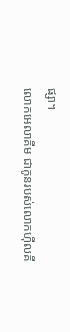ផ្សា។
លោកអេលាគីម ជាកូនរបស់លោកហ៊ីលគី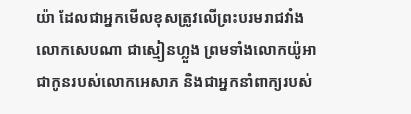យ៉ា ដែលជាអ្នកមើលខុសត្រូវលើព្រះបរមរាជវាំង លោកសេបណា ជាស្មៀនហ្លួង ព្រមទាំងលោកយ៉ូអា ជាកូនរបស់លោកអេសាភ និងជាអ្នកនាំពាក្យរបស់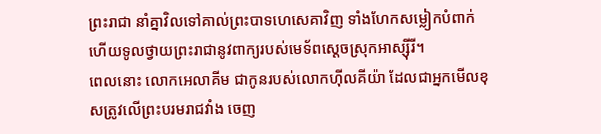ព្រះរាជា នាំគ្នាវិលទៅគាល់ព្រះបាទហេសេគាវិញ ទាំងហែកសម្លៀកបំពាក់ ហើយទូលថ្វាយព្រះរាជានូវពាក្យរបស់មេទ័ពស្ដេចស្រុកអាស្ស៊ីរី។
ពេលនោះ លោកអេលាគីម ជាកូនរបស់លោកហ៊ីលគីយ៉ា ដែលជាអ្នកមើលខុសត្រូវលើព្រះបរមរាជវាំង ចេញ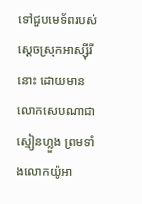ទៅជួបមេទ័ពរបស់ស្ដេចស្រុកអាស្ស៊ីរីនោះ ដោយមានលោកសេបណាជាស្មៀនហ្លួង ព្រមទាំងលោកយ៉ូអា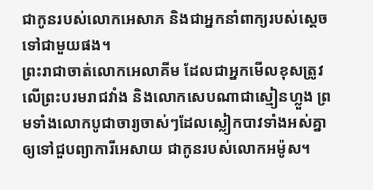ជាកូនរបស់លោកអេសាភ និងជាអ្នកនាំពាក្យរបស់ស្ដេចទៅជាមួយផង។
ព្រះរាជាចាត់លោកអេលាគីម ដែលជាអ្នកមើលខុសត្រូវលើព្រះបរមរាជវាំង និងលោកសេបណាជាស្មៀនហ្លួង ព្រមទាំងលោកបូជាចារ្យចាស់ៗដែលស្លៀកបាវទាំងអស់គ្នា ឲ្យទៅជួបព្យាការីអេសាយ ជាកូនរបស់លោកអម៉ូស។